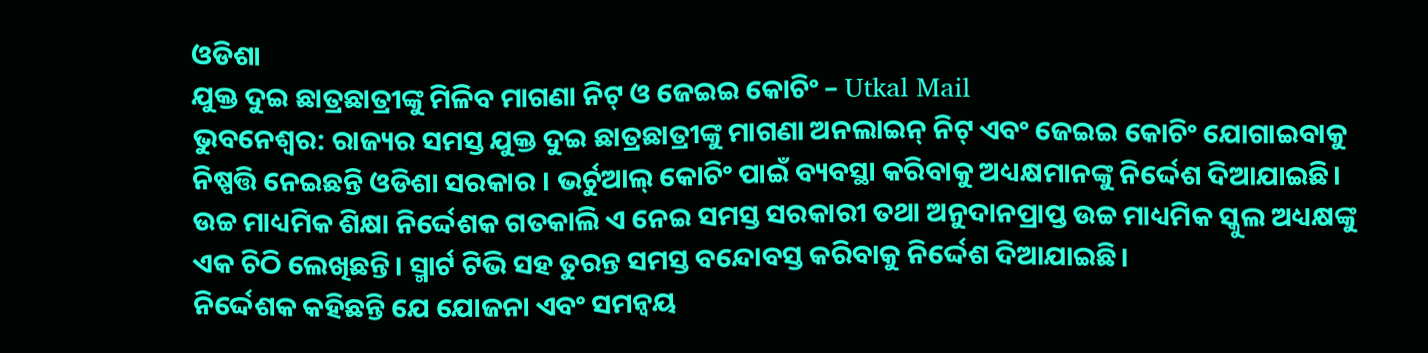ଓଡିଶା
ଯୁକ୍ତ ଦୁଇ ଛାତ୍ରଛାତ୍ରୀଙ୍କୁ ମିଳିବ ମାଗଣା ନିଟ୍ ଓ ଜେଇଇ କୋଚିଂ – Utkal Mail
ଭୁବନେଶ୍ୱର: ରାଜ୍ୟର ସମସ୍ତ ଯୁକ୍ତ ଦୁଇ ଛାତ୍ରଛାତ୍ରୀଙ୍କୁ ମାଗଣା ଅନଲାଇନ୍ ନିଟ୍ ଏବଂ ଜେଇଇ କୋଚିଂ ଯୋଗାଇବାକୁ ନିଷ୍ପତ୍ତି ନେଇଛନ୍ତି ଓଡିଶା ସରକାର । ଭର୍ଚୁଆଲ୍ କୋଚିଂ ପାଇଁ ବ୍ୟବସ୍ଥା କରିବାକୁ ଅଧ୍ୟକ୍ଷମାନଙ୍କୁ ନିର୍ଦ୍ଦେଶ ଦିଆଯାଇଛି। ଉଚ୍ଚ ମାଧ୍ୟମିକ ଶିକ୍ଷା ନିର୍ଦ୍ଦେଶକ ଗତକାଲି ଏ ନେଇ ସମସ୍ତ ସରକାରୀ ତଥା ଅନୁଦାନପ୍ରାପ୍ତ ଉଚ୍ଚ ମାଧ୍ୟମିକ ସ୍କୁଲ ଅଧ୍ୟକ୍ଷଙ୍କୁ ଏକ ଚିଠି ଲେଖିଛନ୍ତି। ସ୍ମାର୍ଟ ଟିଭି ସହ ତୁରନ୍ତ ସମସ୍ତ ବନ୍ଦୋବସ୍ତ କରିବାକୁ ନିର୍ଦ୍ଦେଶ ଦିଆଯାଇଛି।
ନିର୍ଦ୍ଦେଶକ କହିଛନ୍ତି ଯେ ଯୋଜନା ଏବଂ ସମନ୍ୱୟ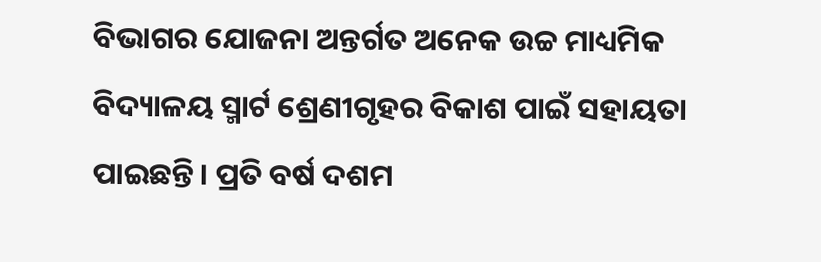ବିଭାଗର ଯୋଜନା ଅନ୍ତର୍ଗତ ଅନେକ ଉଚ୍ଚ ମାଧ୍ୟମିକ ବିଦ୍ୟାଳୟ ସ୍ମାର୍ଟ ଶ୍ରେଣୀଗୃହର ବିକାଶ ପାଇଁ ସହାୟତା ପାଇଛନ୍ତି। ପ୍ରତି ବର୍ଷ ଦଶମ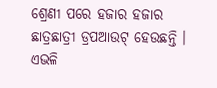ଶ୍ରେଣୀ ପରେ ହଜାର ହଜାର ଛାତ୍ରଛାତ୍ରୀ ଡ୍ରପଆଉଟ୍ ହେଉଛନ୍ତି । ଏଭଳି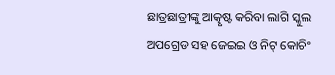ଛାତ୍ରଛାତ୍ରୀଙ୍କୁ ଆତ୍କୃଷ୍ଟ କରିବା ଲାଗି ସ୍କୁଲ ଅପଗ୍ରେଡ ସହ ଜେଇଇ ଓ ନିଟ୍ କୋଚିଂ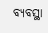ବ୍ୟବସ୍ଥା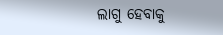ଲାଗୁ ହେବାକୁ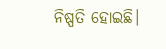ନିଷ୍ପତି ହୋଇଛି।